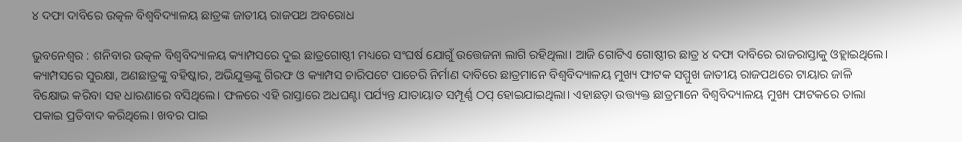୪ ଦଫା ଦାବିରେ ଉତ୍କଳ ବିଶ୍ୱବିଦ୍ୟାଳୟ ଛାତ୍ରଙ୍କ ଜାତୀୟ ରାଜପଥ ଅବରୋଧ

ଭୁବନେଶ୍ୱର : ଶନିବାର ଉତ୍କଳ ବିଶ୍ୱବିଦ୍ୟାଳୟ କ୍ୟାମ୍ପସରେ ଦୁଇ ଛାତ୍ରଗୋଷ୍ଠୀ ମଧ୍ୟରେ ସଂଘର୍ଷ ଯୋଗୁଁ ଉତ୍ତେଜନା ଲାଗି ରହିଥିଲା। ଆଜି ଗୋଟିଏ ଗୋଷ୍ଠୀର ଛାତ୍ର ୪ ଦଫା ଦାବିରେ ରାଜରାସ୍ତାକୁ ଓହ୍ଲାଇଥିଲେ। କ୍ୟାମ୍ପସରେ ସୁରକ୍ଷା, ଅଣଛାତ୍ରଙ୍କୁ ବହିଷ୍କାର, ଅଭିଯୁକ୍ତଙ୍କୁ ଗିରଫ ଓ କ୍ୟାମ୍ପସ ଚାରିପଟେ ପାଚେରି ନିର୍ମାଣ ଦାବିରେ ଛାତ୍ରମାନେ ବିଶ୍ୱବିଦ୍ୟାଳୟ ମୁଖ୍ୟ ଫାଟକ ସମ୍ମୁଖ ଜାତୀୟ ରାଜପଥରେ ଟାୟାର ଜାଳି ବିକ୍ଷୋଭ କରିବା ସହ ଧାରଣାରେ ବସିଥିଲେ। ଫଳରେ ଏହି ରାସ୍ତାରେ ଅଧଘଣ୍ଟା ପର୍ଯ୍ୟନ୍ତ ଯାତାୟାତ ସମ୍ପୂର୍ଣ୍ଣ ଠପ୍‌ ହୋଇଯାଇଥିଲା। ଏହାଛଡ଼ା ଉତ୍ତ୍ୟକ୍ତ ଛାତ୍ରମାନେ ବିଶ୍ୱବିଦ୍ୟାଳୟ ମୁଖ୍ୟ ଫାଟକରେ ତାଲା ପକାଇ ପ୍ରତିବାଦ କରିଥିଲେ। ଖବର ପାଇ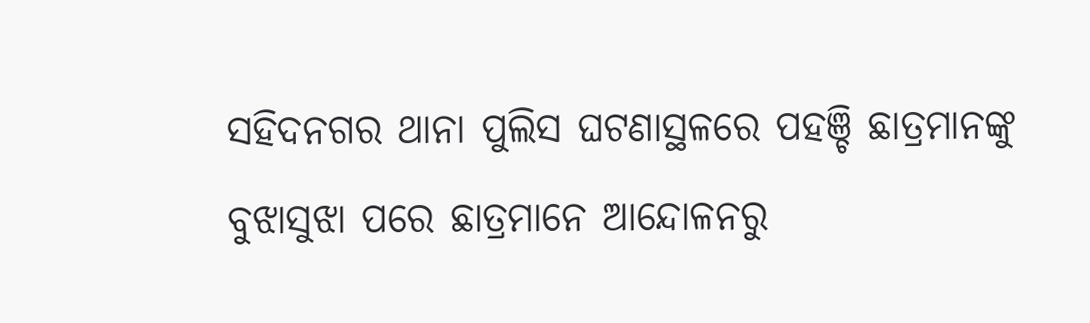ସହିଦନଗର ଥାନା ପୁଲିସ ଘଟଣାସ୍ଥଳରେ ପହଞ୍ଚି ଛାତ୍ରମାନଙ୍କୁ ବୁଝାସୁଝା ପରେ ଛାତ୍ରମାନେ ଆନ୍ଦୋଳନରୁ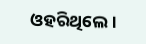ଓହରିଥିଲେ।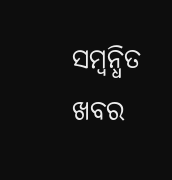ସମ୍ବନ୍ଧିତ ଖବର